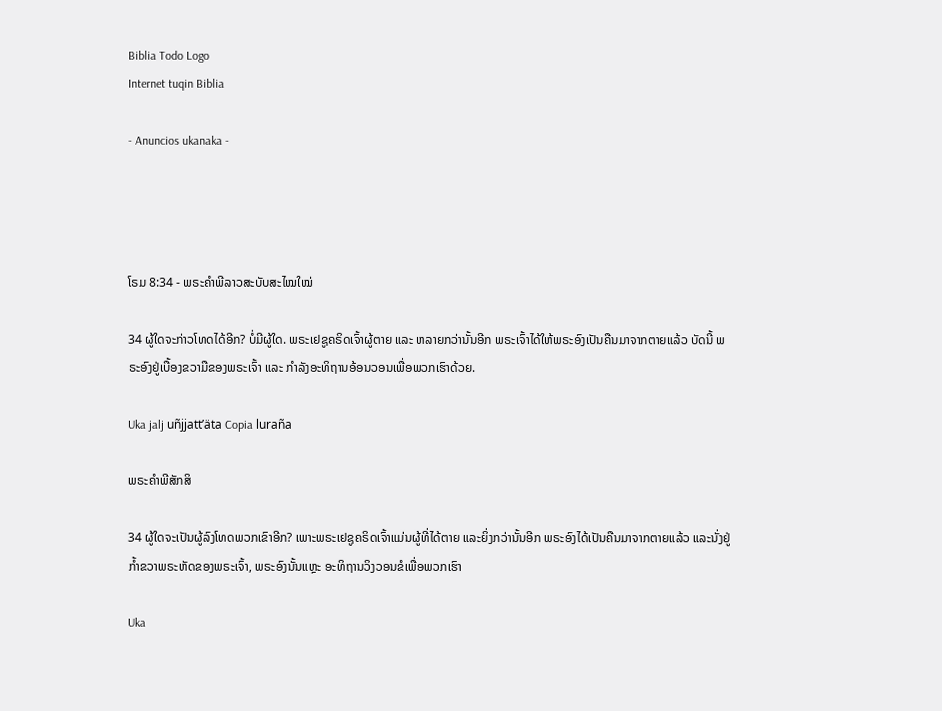Biblia Todo Logo
Internet tuqin Biblia

- Anuncios ukanaka -




ໂຣມ 8:34 - ພຣະຄຳພີລາວສະບັບສະໄໝໃໝ່

34 ຜູ້ໃດຈະກ່າວໂທດໄດ້ອີກ? ບໍ່ມີຜູ້ໃດ. ພຣະເຢຊູຄຣິດເຈົ້າຜູ້ຕາຍ ແລະ ຫລາຍກວ່ານັ້ນອີກ ພຣະເຈົ້າໄດ້ໃຫ້ພຣະອົງເປັນຄືນມາຈາກຕາຍແລ້ວ ບັດນີ້ ພຣະອົງຢູ່ເບື້ອງຂວາມືຂອງພຣະເຈົ້າ ແລະ ກຳລັງອະທິຖານອ້ອນວອນເພື່ອພວກເຮົາດ້ວຍ.

Uka jalj uñjjattʼäta Copia luraña

ພຣະຄຳພີສັກສິ

34 ຜູ້ໃດຈະເປັນຜູ້ລົງໂທດພວກເຂົາອີກ? ເພາະພຣະເຢຊູຄຣິດເຈົ້າແມ່ນຜູ້ທີ່ໄດ້ຕາຍ ແລະຍິ່ງກວ່ານັ້ນອີກ ພຣະອົງໄດ້ເປັນຄືນມາຈາກຕາຍແລ້ວ ແລະນັ່ງຢູ່ກໍ້າຂວາພຣະຫັດຂອງພຣະເຈົ້າ, ພຣະອົງນັ້ນແຫຼະ ອະທິຖານວິງວອນຂໍເພື່ອພວກເຮົາ

Uka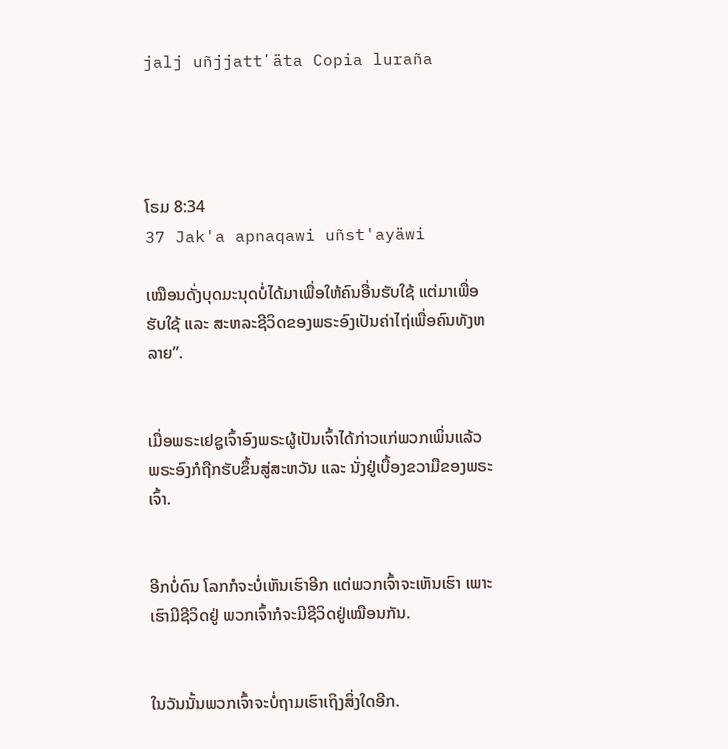jalj uñjjattʼäta Copia luraña




ໂຣມ 8:34
37 Jak'a apnaqawi uñst'ayäwi

ເໝືອນດັ່ງບຸດມະນຸດບໍ່ໄດ້ມາເພື່ອໃຫ້ຄົນອື່ນຮັບໃຊ້ ແຕ່ມາເພື່ອຮັບໃຊ້ ແລະ ສະຫລະຊີວິດຂອງພຣະອົງເປັນຄ່າໄຖ່ເພື່ອຄົນທັງຫລາຍ”.


ເມື່ອພຣະເຢຊູເຈົ້າອົງພຣະຜູ້ເປັນເຈົ້າໄດ້ກ່າວແກ່ພວກເພິ່ນແລ້ວ ພຣະອົງກໍຖືກຮັບຂຶ້ນສູ່ສະຫວັນ ແລະ ນັ່ງຢູ່ເບື້ອງຂວາມືຂອງພຣະເຈົ້າ.


ອີກບໍ່ດົນ ໂລກກໍຈະບໍ່ເຫັນເຮົາອີກ ແຕ່ພວກເຈົ້າຈະເຫັນເຮົາ ເພາະເຮົາມີຊີວິດຢູ່ ພວກເຈົ້າກໍຈະມີຊີວິດຢູ່ເໝືອນກັນ.


ໃນວັນນັ້ນພວກເຈົ້າຈະບໍ່ຖາມເຮົາເຖິງສິ່ງໃດອີກ.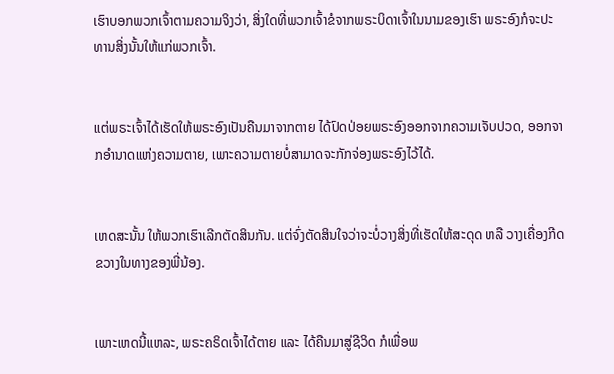ເຮົາບອກພວກເຈົ້າຕາມຄວາມຈິງວ່າ, ສິ່ງໃດທີ່ພວກເຈົ້າຂໍຈາກພຣະບິດາເຈົ້າໃນນາມຂອງເຮົາ ພຣະອົງກໍຈະປະທານສິ່ງນັ້ນໃຫ້ແກ່ພວກເຈົ້າ.


ແຕ່ພຣະເຈົ້າໄດ້ເຮັດໃຫ້ພຣະອົງເປັນຄືນມາຈາກຕາຍ ໄດ້ປົດປ່ອຍພຣະອົງອອກຈາກຄວາມເຈັບປວດ, ອອກຈາກອຳນາດແຫ່ງຄວາມຕາຍ, ເພາະຄວາມຕາຍບໍ່ສາມາດຈະກັກຈ່ອງພຣະອົງໄວ້ໄດ້.


ເຫດສະນັ້ນ ໃຫ້ພວກເຮົາເລີກຕັດສິນກັນ. ແຕ່ຈົ່ງຕັດສິນໃຈວ່າຈະບໍ່ວາງສິ່ງທີ່ເຮັດໃຫ້ສະດຸດ ຫລື ວາງເຄື່ອງກີດຂວາງໃນທາງຂອງພີ່ນ້ອງ.


ເພາະເຫດນີ້ແຫລະ, ພຣະຄຣິດເຈົ້າໄດ້ຕາຍ ແລະ ໄດ້ຄືນມາສູ່ຊີວິດ ກໍເພື່ອພ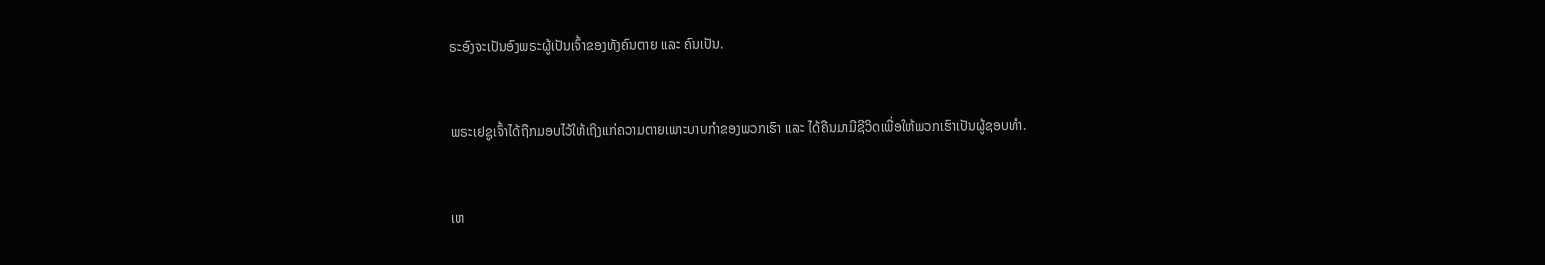ຣະອົງຈະເປັນອົງພຣະຜູ້ເປັນເຈົ້າຂອງທັງຄົນຕາຍ ແລະ ຄົນເປັນ.


ພຣະເຢຊູເຈົ້າໄດ້ຖືກມອບໄວ້ໃຫ້ເຖິງແກ່ຄວາມຕາຍເພາະບາບກຳຂອງພວກເຮົາ ແລະ ໄດ້ຄືນມາມີຊີວິດເພື່ອໃຫ້ພວກເຮົາເປັນຜູ້ຊອບທຳ.


ເຫ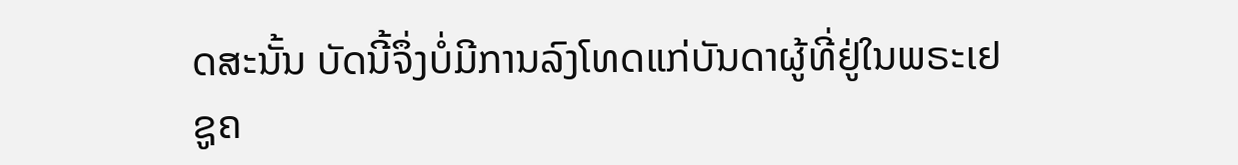ດສະນັ້ນ ບັດນີ້ຈຶ່ງບໍ່ມີການລົງໂທດແກ່ບັນດາຜູ້ທີ່ຢູ່ໃນພຣະເຢຊູຄ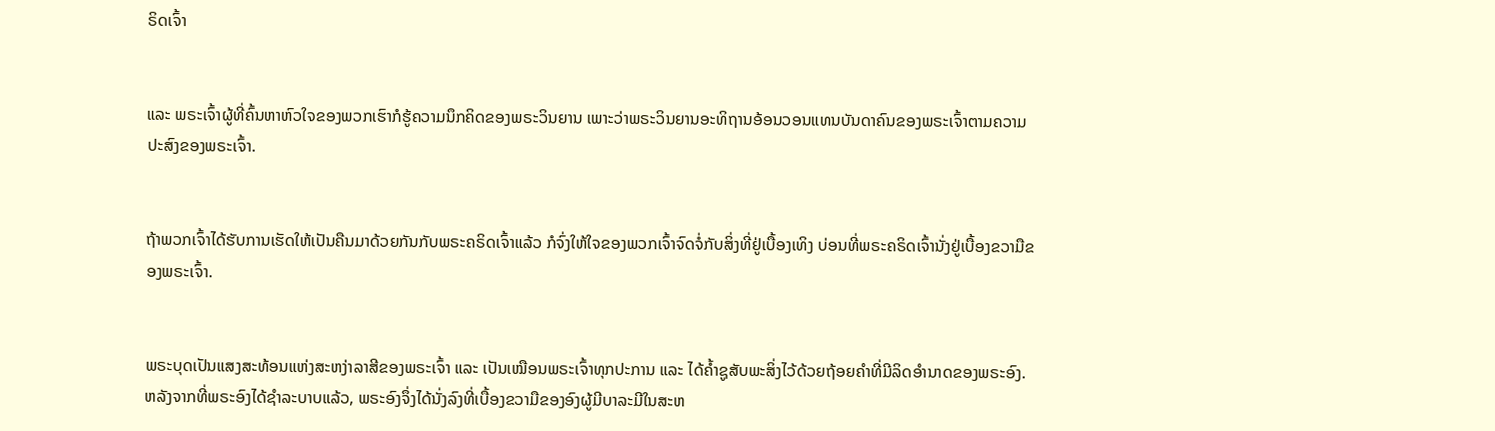ຣິດເຈົ້າ


ແລະ ພຣະເຈົ້າຜູ້ທີ່ຄົ້ນຫາຫົວໃຈຂອງພວກເຮົາກໍຮູ້ຄວາມນຶກຄິດຂອງພຣະວິນຍານ ເພາະວ່າພຣະວິນຍານອະທິຖານອ້ອນວອນແທນບັນດາຄົນຂອງພຣະເຈົ້າຕາມຄວາມປະສົງຂອງພຣະເຈົ້າ.


ຖ້າພວກເຈົ້າໄດ້ຮັບການເຮັດໃຫ້ເປັນຄືນມາດ້ວຍກັນກັບພຣະຄຣິດເຈົ້າແລ້ວ ກໍຈົ່ງໃຫ້ໃຈຂອງພວກເຈົ້າຈົດຈໍ່ກັບສິ່ງທີ່ຢູ່ເບື້ອງເທິງ ບ່ອນທີ່ພຣະຄຣິດເຈົ້ານັ່ງຢູ່ເບື້ອງຂວາມືຂອງພຣະເຈົ້າ.


ພຣະບຸດເປັນແສງສະທ້ອນແຫ່ງສະຫງ່າລາສີຂອງພຣະເຈົ້າ ແລະ ເປັນເໝືອນພຣະເຈົ້າທຸກປະການ ແລະ ໄດ້ຄ້ຳຊູສັບພະສິ່ງໄວ້ດ້ວຍຖ້ອຍຄຳທີ່ມີລິດອຳນາດຂອງພຣະອົງ. ຫລັງຈາກທີ່ພຣະອົງໄດ້ຊຳລະບາບແລ້ວ, ພຣະອົງຈຶ່ງໄດ້ນັ່ງລົງທີ່ເບື້ອງຂວາມືຂອງອົງຜູ້ມີບາລະມີໃນສະຫ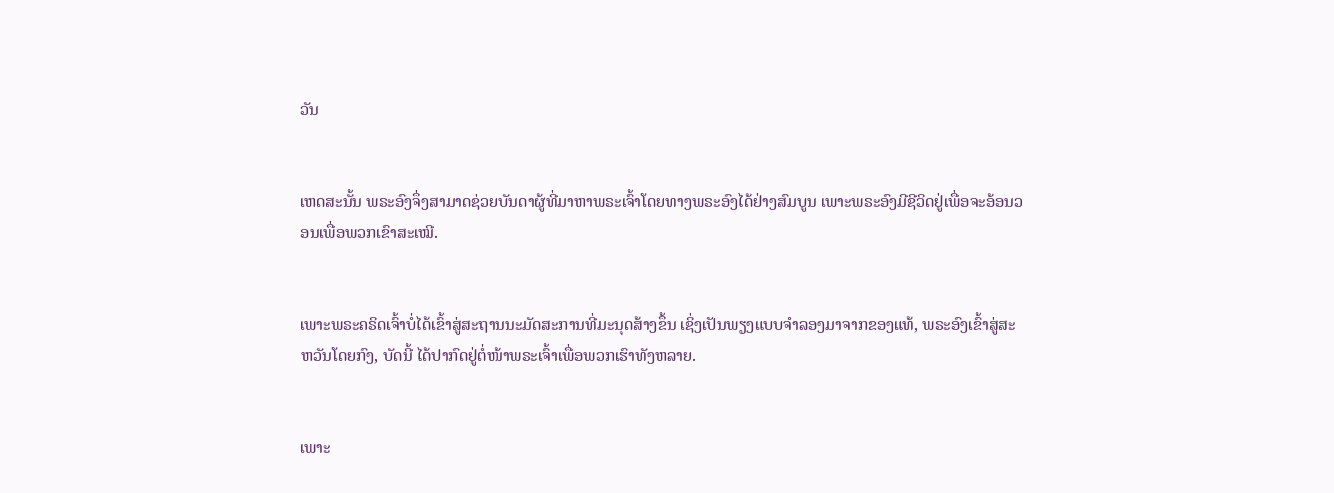ວັນ


ເຫດສະນັ້ນ ພຣະອົງຈຶ່ງສາມາດຊ່ວຍບັນດາຜູ້ທີ່ມາຫາພຣະເຈົ້າໂດຍທາງພຣະອົງໄດ້ຢ່າງສົມບູນ ເພາະພຣະອົງມີຊີວິດຢູ່ເພື່ອຈະອ້ອນວອນເພື່ອພວກເຂົາສະເໝີ.


ເພາະພຣະຄຣິດເຈົ້າບໍ່ໄດ້ເຂົ້າສູ່ສະຖານນະມັດສະການທີ່ມະນຸດສ້າງຂຶ້ນ ເຊິ່ງເປັນພຽງແບບຈຳລອງມາຈາກຂອງແທ້, ພຣະອົງເຂົ້າສູ່ສະຫວັນໂດຍກົງ, ບັດນີ້ ໄດ້ປາກົດຢູ່ຕໍ່ໜ້າພຣະເຈົ້າເພື່ອພວກເຮົາທັງຫລາຍ.


ເພາະ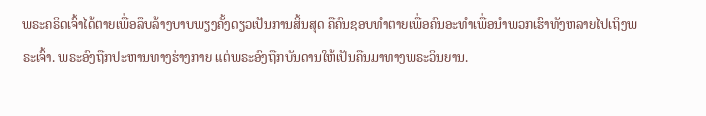ພຣະຄຣິດເຈົ້າໄດ້ຕາຍເພື່ອລຶບລ້າງບາບພຽງຄັ້ງດຽວເປັນການສິ້ນສຸດ ຄືຄົນຊອບທຳຕາຍເພື່ອຄົນອະທຳເພື່ອນຳພວກເຮົາທັງຫລາຍໄປເຖິງພຣະເຈົ້າ. ພຣະອົງຖືກປະຫານທາງຮ່າງກາຍ ແຕ່ພຣະອົງຖືກບັນດານໃຫ້ເປັນຄືນມາທາງພຣະວິນຍານ.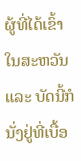ຜູ້ທີ່ໄດ້ເຂົ້າໃນສະຫວັນ ແລະ ບັດນີ້ກໍນັ່ງຢູ່ທີ່ເບື້ອ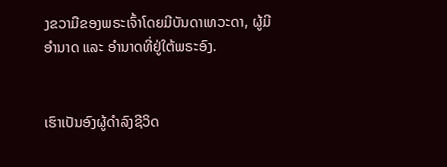ງຂວາມືຂອງພຣະເຈົ້າໂດຍມີບັນດາເທວະດາ, ຜູ້ມີອຳນາດ ແລະ ອຳນາດທີ່ຢູ່ໃຕ້ພຣະອົງ.


ເຮົາເປັນອົງຜູ້ດຳລົງຊີວິດ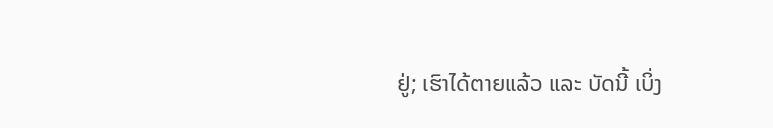ຢູ່; ເຮົາໄດ້ຕາຍແລ້ວ ແລະ ບັດນີ້ ເບິ່ງ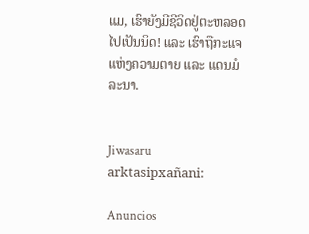ແມ, ເຮົາຍັງມີຊີວິດຢູ່ຕະຫລອດໄປເປັນນິດ! ແລະ ເຮົາຖືກະແຈແຫ່ງຄວາມຕາຍ ແລະ ແດນມໍລະນາ.


Jiwasaru arktasipxañani:

Anuncios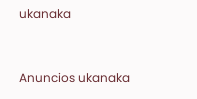ukanaka


Anuncios ukanaka